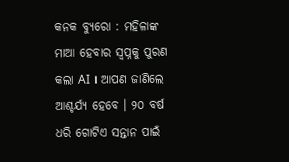କନକ ବ୍ୟୁରୋ : ମହିଳାଙ୍କ ମାଆ ହେବାର ସ୍ୱପ୍ନକୁ ପୁରଣ କଲା AI । ଆପଣ ଜାଣିଲେ ଆଶ୍ଚର୍ଯ୍ୟ ହେବେ । ୨୦ ବର୍ଷ ଧରି ଗୋଟିଏ ସନ୍ତାନ ପାଇଁ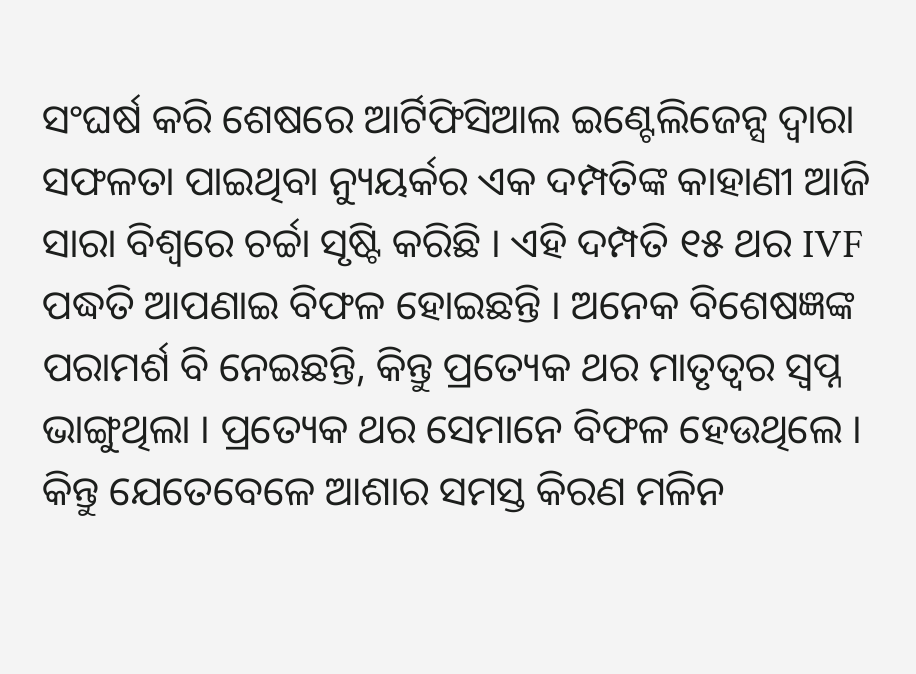ସଂଘର୍ଷ କରି ଶେଷରେ ଆର୍ଟିଫିସିଆଲ ଇଣ୍ଟେଲିଜେନ୍ସ ଦ୍ୱାରା ସଫଳତା ପାଇଥିବା ନ୍ୟୁୟର୍କର ଏକ ଦମ୍ପତିଙ୍କ କାହାଣୀ ଆଜି ସାରା ବିଶ୍ୱରେ ଚର୍ଚ୍ଚା ସୃଷ୍ଟି କରିଛି । ଏହି ଦମ୍ପତି ୧୫ ଥର IVF ପଦ୍ଧତି ଆପଣାଇ ବିଫଳ ହୋଇଛନ୍ତି । ଅନେକ ବିଶେଷଜ୍ଞଙ୍କ ପରାମର୍ଶ ବି ନେଇଛନ୍ତି, କିନ୍ତୁ ପ୍ରତ୍ୟେକ ଥର ମାତୃତ୍ୱର ସ୍ୱପ୍ନ ଭାଙ୍ଗୁଥିଲା । ପ୍ରତ୍ୟେକ ଥର ସେମାନେ ବିଫଳ ହେଉଥିଲେ । କିନ୍ତୁ ଯେତେବେଳେ ଆଶାର ସମସ୍ତ କିରଣ ମଳିନ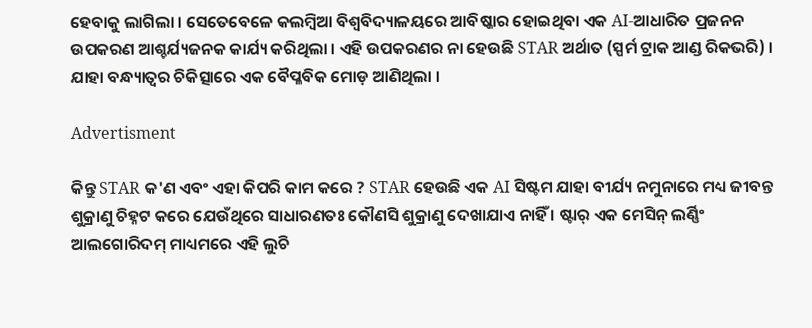ହେବାକୁ ଲାଗିଲା । ସେତେବେଳେ କଲମ୍ବିଆ ବିଶ୍ୱବିଦ୍ୟାଳୟରେ ଆବିଷ୍କାର ହୋଇଥିବା ଏକ AI-ଆଧାରିତ ପ୍ରଜନନ ଉପକରଣ ଆଶ୍ଚର୍ଯ୍ୟଜନକ କାର୍ଯ୍ୟ କରିଥିଲା । ଏହି ଉପକରଣର ନା ହେଉଛି STAR ଅର୍ଥାତ (ସ୍ପର୍ମ ଟ୍ରାକ ଆଣ୍ଡ ରିକଭରି) । ଯାହା ବନ୍ଧ୍ୟାତ୍ୱର ଚିକିତ୍ସାରେ ଏକ ବୈପ୍ଳବିକ ମୋଡ଼ ଆଣିଥିଲା ।

Advertisment

କିନ୍ତୁ STAR କ'ଣ ଏବଂ ଏହା କିପରି କାମ କରେ ? STAR ହେଉଛି ଏକ AI ସିଷ୍ଟମ ଯାହା ବୀର୍ଯ୍ୟ ନମୁନାରେ ମଧ୍ୟ ଜୀବନ୍ତ ଶୁକ୍ରାଣୁ ଚିହ୍ନଟ କରେ ଯେଉଁଥିରେ ସାଧାରଣତଃ କୌଣସି ଶୁକ୍ରାଣୁ ଦେଖାଯାଏ ନାହିଁ । ଷ୍ଟାର୍ ଏକ ମେସିନ୍ ଲର୍ଣ୍ଣିଂ ଆଲଗୋରିଦମ୍ ମାଧ୍ୟମରେ ଏହି ଲୁଚି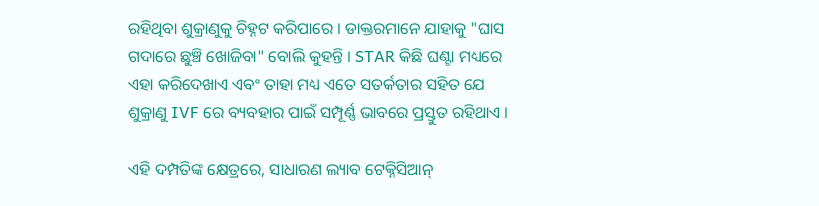ରହିଥିବା ଶୁକ୍ରାଣୁକୁ ଚିହ୍ନଟ କରିପାରେ । ଡାକ୍ତରମାନେ ଯାହାକୁ "ଘାସ ଗଦାରେ ଛୁଞ୍ଚି ଖୋଜିବା" ବୋଲି କୁହନ୍ତି । STAR କିଛି ଘଣ୍ଟା ମଧ୍ୟରେ ଏହା କରିଦେଖାଏ ଏବଂ ତାହା ମଧ୍ୟ ଏତେ ସତର୍କତାର ସହିତ ଯେ ଶୁକ୍ରାଣୁ IVF ରେ ବ୍ୟବହାର ପାଇଁ ସମ୍ପୂର୍ଣ୍ଣ ଭାବରେ ପ୍ରସ୍ତୁତ ରହିଥାଏ ।

ଏହି ଦମ୍ପତିଙ୍କ କ୍ଷେତ୍ରରେ, ସାଧାରଣ ଲ୍ୟାବ ଟେକ୍ନିସିଆନ୍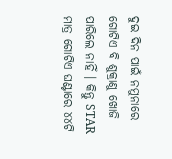ଦୁଇ ଦିନ ପାଇଁ ନମୁନାରେ ଗୋଟିଏ ବି ଶୁକ୍ରାଣୁ ଖୋଜି ପାରିଲେ ନାହିଁ । କିନ୍ତୁ STAR ମାତ୍ର ଗୋଟିଏ ଘଣ୍ଟାରେ ୪୪ଟି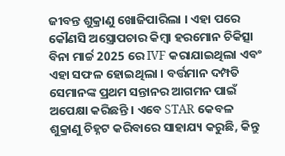ଜୀବନ୍ତ ଶୁକ୍ରାଣୁ ଖୋଜିପାରିଲା । ଏହା ପରେ କୌଣସି ଅସ୍ତ୍ରୋପଚାର କିମ୍ବା ହରମୋନ ଚିକିତ୍ସା ବିନା ମାର୍ଚ୍ଚ 2025 ରେ IVF କରାଯାଇଥିଲା ଏବଂ ଏହା ସଫଳ ହୋଇଥିଲା । ବର୍ତ୍ତମାନ ଦମ୍ପତି ସେମାନଙ୍କ ପ୍ରଥମ ସନ୍ତାନର ଆଗମନ ପାଇଁ ଅପେକ୍ଷା କରିଛନ୍ତି । ଏବେ STAR କେବଳ ଶୁକ୍ରାଣୁ ଚିହ୍ନଟ କରିବାରେ ସାହାଯ୍ୟ କରୁଛି, କିନ୍ତୁ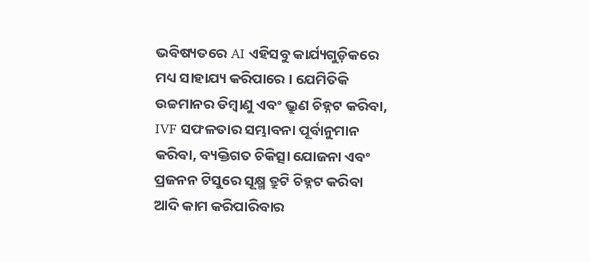ଭବିଷ୍ୟତରେ AI ଏହିସବୁ କାର୍ଯ୍ୟଗୁଡ଼ିକରେ ମଧ୍ୟ ସାହାଯ୍ୟ କରିପାରେ । ଯେମିତିକି ଉଚ୍ଚମାନର ଡିମ୍ବାଣୁ ଏବଂ ଭ୍ରୁଣ ଚିହ୍ନଟ କରିବା, IVF ସଫଳତାର ସମ୍ଭାବନା ପୂର୍ବାନୁମାନ କରିବା, ବ୍ୟକ୍ତିଗତ ଚିକିତ୍ସା ଯୋଜନା ଏବଂ ପ୍ରଜନନ ଟିସୁରେ ସୂକ୍ଷ୍ମ ତ୍ରୁଟି ଚିହ୍ନଟ କରିବା ଆଦି କାମ କରିପାରିବାର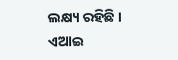ଲକ୍ଷ୍ୟ ରହିଛି । ଏଆଇ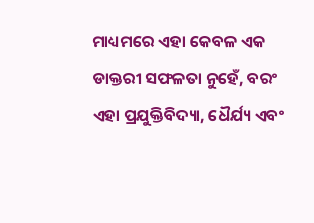ମାଧ୍ୟମରେ ଏହା କେବଳ ଏକ ଡାକ୍ତରୀ ସଫଳତା ନୁହେଁ, ବରଂ ଏହା ପ୍ରଯୁକ୍ତିବିଦ୍ୟା, ଧୈର୍ଯ୍ୟ ଏବଂ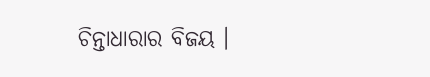ଚିନ୍ତାଧାରାର ବିଜୟ ।